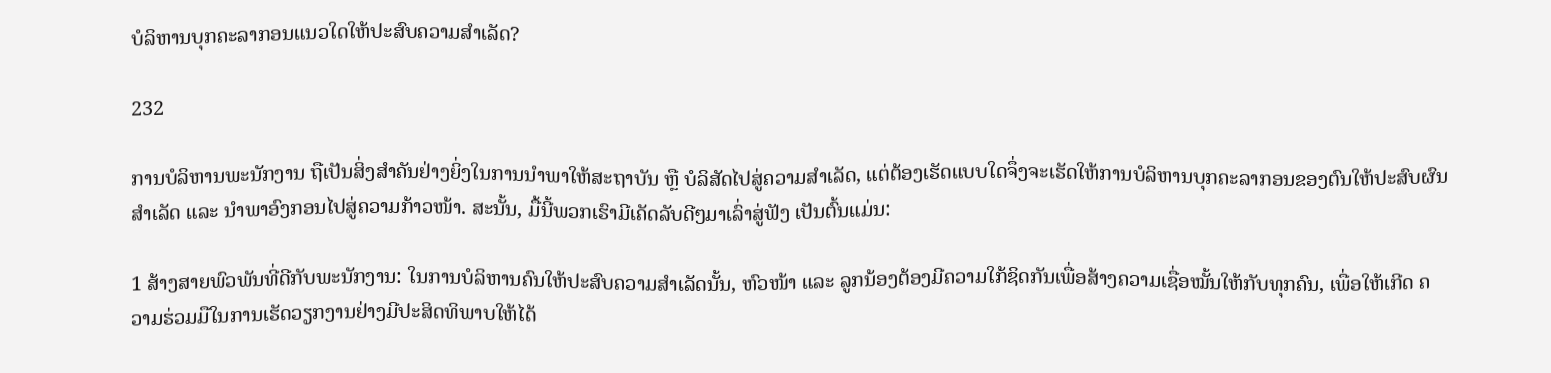ບໍລິຫານບຸກຄະລາກອນແນວໃດໃຫ້ປະສົບຄວາມສຳເລັດ?

232

ການບໍລິຫານພະນັກງານ ຖືເປັນສິ່ງສຳຄັນຢ່າງຍິ່ງໃນການນຳພາໃຫ້ສະຖາບັນ ຫຼື ບໍລິສັດໄປສູ່ຄວາມສຳເລັດ, ແຕ່ຕ້ອງເຮັດແບບໃດຈຶ່ງຈະເຮັດໃຫ້ການບໍລິຫານບຸກຄະລາກອນຂອງຕົນໃຫ້ປະສົບຜົນສຳເລັດ ແລະ ນຳພາອົງກອນໄປສູ່ຄວາມກ້າວໜ້າ. ສະນັ້ນ, ມື້ນີ້ພວກເຮົາມີເຄັດລັບດີໆມາເລົ່າສູ່ຟັງ ເປັນຕົ້ນແມ່ນ:

1 ສ້າງສາຍພົວພັນທີ່ດີກັບພະນັກງານ: ໃນການບໍລິຫານຄົນໃຫ້ປະສົບຄວາມສຳເລັດນັ້ນ, ຫົວໜ້າ ແລະ ລູກນ້ອງຕ້ອງມີຄວາມໃກ້ຊິດກັນເພື່ອສ້າງຄວາມເຊື່ອໝັ້ນໃຫ້ກັບທຸກຄົນ, ເພື່ອໃຫ້ເກີດ ຄວາມຮ່ວມມືໃນການເຮັດວຽກງານຢ່າງມີປະສິດທິພາບໃຫ້ໄດ້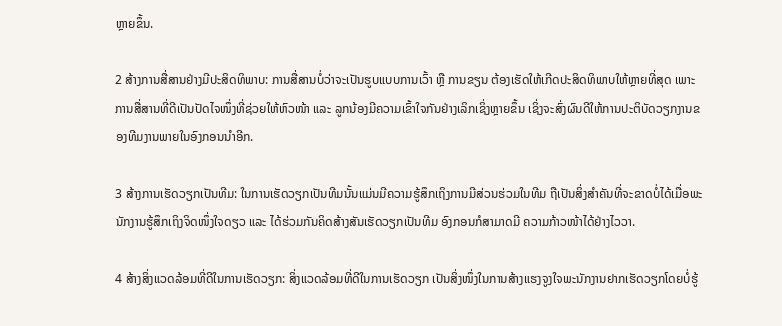ຫຼາຍຂຶ້ນ.

2 ສ້າງການສື່ສານຢ່າງມີປະສິດທິພາບ: ການສື່ສານບໍ່ວ່າຈະເປັນຮູບແບບການເວົ້າ ຫຼື ການຂຽນ ຕ້ອງເຮັດໃຫ້ເກີດປະສິດທິພາບໃຫ້ຫຼາຍທີ່ສຸດ ເພາະການສື່ສານທີ່ດີເປັນປັດໄຈໜຶ່ງທີ່ຊ່ວຍໃຫ້ຫົວໜ້າ ແລະ ລູກນ້ອງມີຄວາມເຂົ້າໃຈກັນຢ່າງເລິກເຊິ່ງຫຼາຍຂຶ້ນ ເຊິ່ງຈະສົ່ງຜົນດີໃຫ້ການປະຕິບັດວຽກງານຂອງທີມງານພາຍໃນອົງກອນນໍາອີກ.

3 ສ້າງການເຮັດວຽກເປັນທີມ: ໃນການເຮັດວຽກເປັນທີມນັ້ນແມ່ນມີຄວາມຮູ້ສຶກເຖິງການມີສ່ວນຮ່ວມໃນທີມ ຖືເປັນສິ່ງສຳຄັນທີ່ຈະຂາດບໍ່ໄດ້ເມື່ອພະນັກງານຮູ້ສຶກເຖິງຈິດໜຶ່ງໃຈດຽວ ແລະ ໄດ້ຮ່ວມກັນຄິດສ້າງສັນເຮັດວຽກເປັນທີມ ອົງກອນກໍສາມາດມີ ຄວາມກ້າວໜ້າໄດ້ຢ່າງໄວວາ.

4 ສ້າງສິ່ງແວດລ້ອມທີ່ດີໃນການເຮັດວຽກ: ສິ່ງແວດລ້ອມທີ່ດີໃນການເຮັດວຽກ ເປັນສິ່ງໜຶ່ງໃນການສ້າງແຮງຈູງໃຈພະນັກງານຢາກເຮັດວຽກໂດຍບໍ່ຮູ້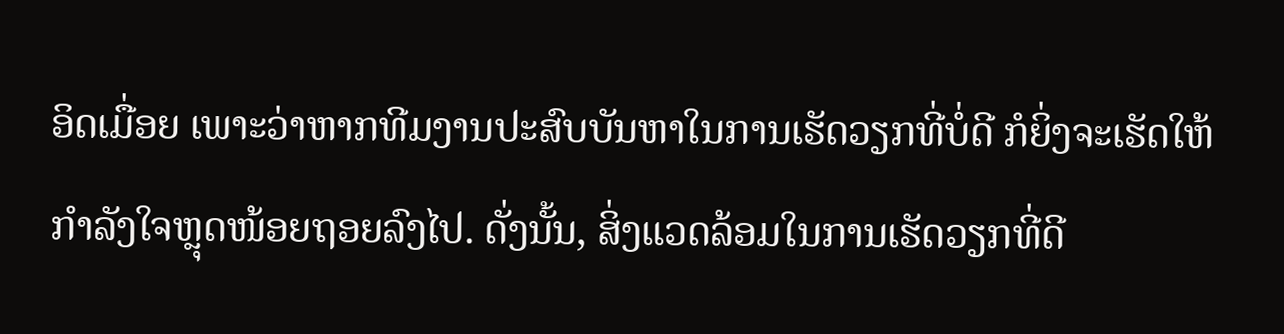ອິດເມື່ອຍ ເພາະວ່າຫາກທີມງານປະສົບບັນຫາໃນການເຮັດວຽກທີ່ບໍ່ດີ ກໍຍິ່ງຈະເຮັດໃຫ້ກຳລັງໃຈຫຼຸດໜ້ອຍຖອຍລົງໄປ. ດັ່ງນັ້ນ, ສິ່ງແວດລ້ອມໃນການເຮັດວຽກທີ່ດີ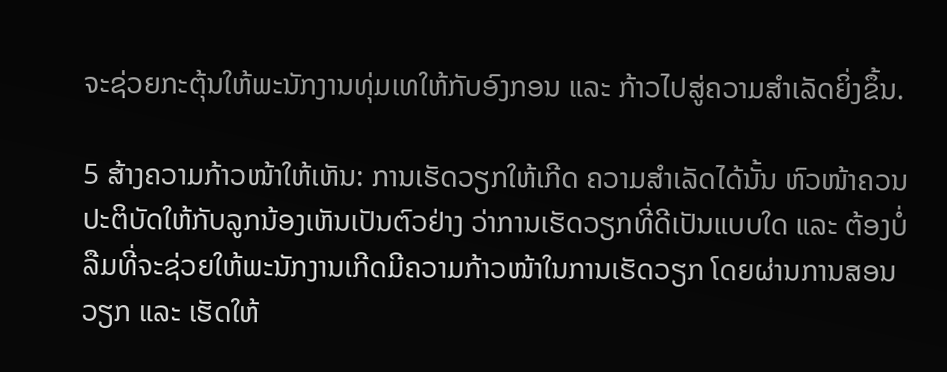ຈະຊ່ວຍກະຕຸ້ນໃຫ້ພະນັກງານທຸ່ມເທໃຫ້ກັບອົງກອນ ແລະ ກ້າວໄປສູ່ຄວາມສຳເລັດຍິ່ງຂຶ້ນ.

5 ສ້າງຄວາມກ້າວໜ້າໃຫ້ເຫັນ: ການເຮັດວຽກໃຫ້ເກີດ ຄວາມສຳເລັດໄດ້ນັ້ນ ຫົວໜ້າຄວນປະຕິບັດໃຫ້ກັບລູກນ້ອງເຫັນເປັນຕົວຢ່າງ ວ່າການເຮັດວຽກທີ່ດີເປັນແບບໃດ ແລະ ຕ້ອງບໍ່ລືມທີ່ຈະຊ່ວຍໃຫ້ພະນັກງານເກີດມີຄວາມກ້າວໜ້າໃນການເຮັດວຽກ ໂດຍຜ່ານການສອນວຽກ ແລະ ເຮັດໃຫ້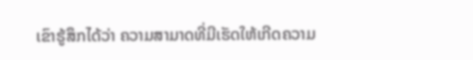ເຂົາຮູ້ສຶກໄດ້ວ່າ ຄວາມສາມາດທີ່ມີເຮັດໃຫ້ເກີດຄວາມ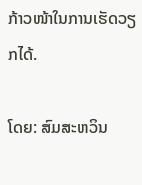ກ້າວໜ້າໃນການເຮັດວຽກໄດ້.

ໂດຍ: ສົມສະຫວິນ